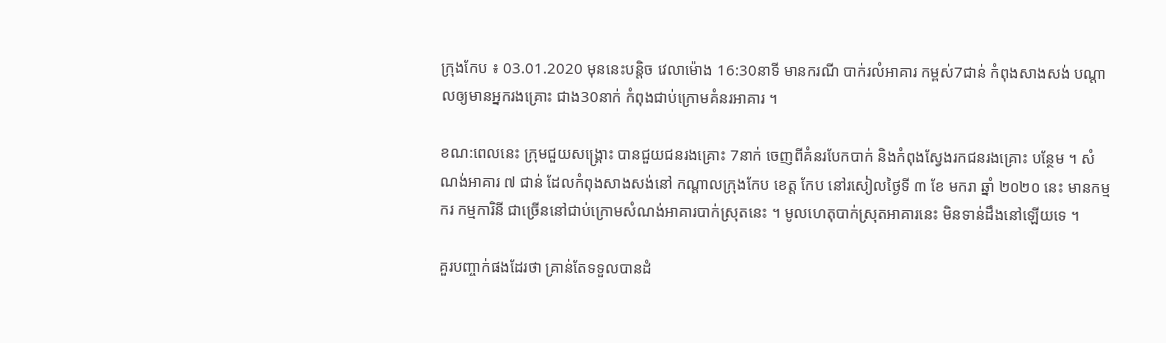ក្រុងកែប ៖ 03.01.2020 មុននេះបន្តិច វេលាម៉ោង 16:30នាទី មានករណី បាក់រលំអាគារ កម្ពស់7ជាន់ កំពុងសាងសង់ បណ្តាលឲ្យមានអ្នករងគ្រោះ ជាង30នាក់ កំពុងជាប់ក្រោមគំនរអាគារ ។

ខណ:ពេលនេះ ក្រុមជួយសង្រ្គោះ បានជួយជនរងគ្រោះ 7នាក់ ចេញពីគំនរបែកបាក់ និងកំពុងស្វែងរកជនរងគ្រោះ បន្ថែម ។ សំណង់អាគារ ៧ ជាន់ ដែលកំពុងសាងសង់នៅ កណ្ដាលក្រុងកែប ខេត្ត កែប នៅរសៀលថ្ងៃទី ៣ ខែ មករា ឆ្នាំ ២០២០ នេះ មានកម្មករ កម្មការិនី ជាច្រើននៅជាប់ក្រោមសំណង់អាគារបាក់ស្រុតនេះ ។ មូលហេតុបាក់ស្រុតអាគារនេះ មិនទាន់ដឹងនៅឡេីយទេ ។

គួរបញ្ចាក់ផងដែរថា គ្រាន់តែទទួលបានដំ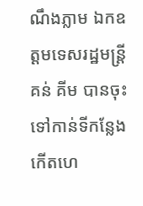ណឹងភ្លាម ឯកឧត្តមទេសរដ្ឋមន្ត្រី គន់ គីម បានចុះទៅកាន់ទីកន្លែងកេីតហេ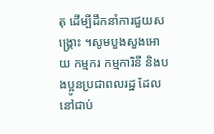តុ ដេីម្បីដឹកនាំការជួយសង្គ្រោះ ។សូមបួងសួងអោយ កម្មករ កម្មការិនី និងបងប្អូនប្រជាពលរដ្ឋ ដែលនៅជាប់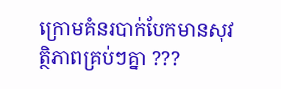ក្រោមគំនរបាក់បែកមានសុវត្ថិភាពគ្រប់ៗគ្នា ???